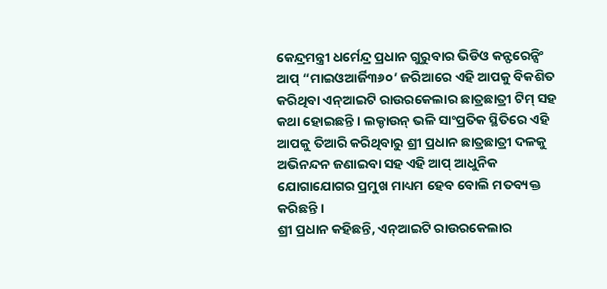କେନ୍ଦ୍ରମନ୍ତ୍ରୀ ଧର୍ମେନ୍ଦ୍ର ପ୍ରଧାନ ଗୁରୁବାର ଭିଡିଓ କନ୍ଫରେନ୍ସିଂ ଆପ୍ “ମାଇଓଆର୍ଜି୩୬୦’ ଜରିଆରେ ଏହି ଆପକୁ ବିକଶିତ କରିଥିବା ଏନ୍ଆଇଟି ରାଉରକେଲାର ଛାତ୍ରଛାତ୍ରୀ ଟିମ୍ ସହ କଥା ହୋଇଛନ୍ତି । ଲକ୍ଡାଉନ୍ ଭଳି ସାଂପ୍ରତିକ ସ୍ଥିତିରେ ଏହି ଆପକୁ ତିଆରି କରିଥିବାରୁ ଶ୍ରୀ ପ୍ରଧାନ ଛାତ୍ରଛାତ୍ରୀ ଦଳକୁ ଅଭିନନ୍ଦନ ଜଣାଇବା ସହ ଏହି ଆପ୍ ଆଧୁନିକ ଯୋଗାଯୋଗର ପ୍ରମୁଖ ମାଧ୍ୟମ ହେବ ବୋଲି ମତବ୍ୟକ୍ତ କରିଛନ୍ତି ।
ଶ୍ରୀ ପ୍ରଧାନ କହିଛନ୍ତି, ଏନ୍ଆଇଟି ରାଉରକେଲାର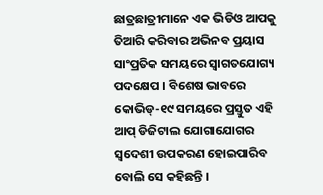ଛାତ୍ରଛାତ୍ରୀମାନେ ଏକ ଭିଡିଓ ଆପକୁ ତିଆରି କରିବାର ଅଭିନବ ପ୍ରୟାସ ସାଂପ୍ରତିକ ସମୟରେ ସ୍ୱାଗତଯୋଗ୍ୟ ପଦକ୍ଷେପ । ବିଶେଷ ଭାବରେ କୋଭିଡ୍-୧୯ ସମୟରେ ପ୍ରସ୍ତୁତ ଏହି ଆପ୍ ଡିଜିଟାଲ ଯୋଗାଯୋଗର ସ୍ୱଦେଶୀ ଉପକରଣ ହୋଇପାରିବ ବୋଲି ସେ କହିଛନ୍ତି ।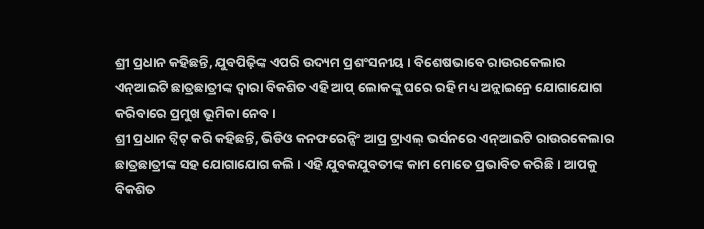ଶ୍ରୀ ପ୍ରଧାନ କହିଛନ୍ତି, ଯୁବପିଢ଼ିଙ୍କ ଏପରି ଉଦ୍ୟମ ପ୍ରଶଂସନୀୟ । ବିଶେଷଭାବେ ରାଉରକେଲାର ଏନ୍ଆଇଟି ଛାତ୍ରଛାତ୍ରୀଙ୍କ ଦ୍ୱାରା ବିକଶିତ ଏହି ଆପ୍ ଲୋକଙ୍କୁ ଘରେ ରହି ମଧ୍ୟ ଅନ୍ଲାଇନ୍ରେ ଯୋଗାଯୋଗ କରିବାରେ ପ୍ରମୁଖ ଭୂମିକା ନେବ ।
ଶ୍ରୀ ପ୍ରଧାନ ଟ୍ୱିଟ୍ କରି କହିଛନ୍ତି, ଭିଡିଓ କନଫରେନ୍ସିଂ ଆପ୍ର ଟ୍ରାଏଲ୍ ଭର୍ସନରେ ଏନ୍ଆଇଟି ରାଉରକେଲାର ଛାତ୍ରଛାତ୍ରୀଙ୍କ ସହ ଯୋଗାଯୋଗ କଲି । ଏହି ଯୁବକଯୁବତୀଙ୍କ କାମ ମୋତେ ପ୍ରଭାବିତ କରିଛି । ଆପକୁ ବିକଶିତ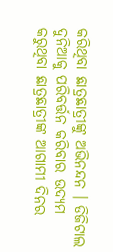କରିଥିବା ଛାତ୍ରଛାତ୍ରୀଙ୍କୁ ଅଭିନନ୍ଦନ । ଡିଜିଟାଲ ଦୁନିଆକୁ ପରିବର୍ତ୍ତନ କରିବାର ଉଦ୍ୟମ କରୁଥିବା ଛାତ୍ରଛାତ୍ରୀଙ୍କ ଆଗାମୀ ଦିନର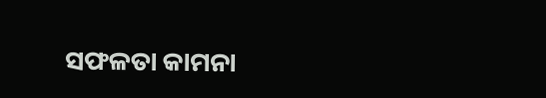ସଫଳତା କାମନା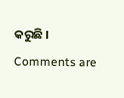କରୁଛି ।
Comments are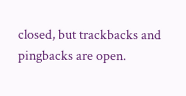closed, but trackbacks and pingbacks are open.